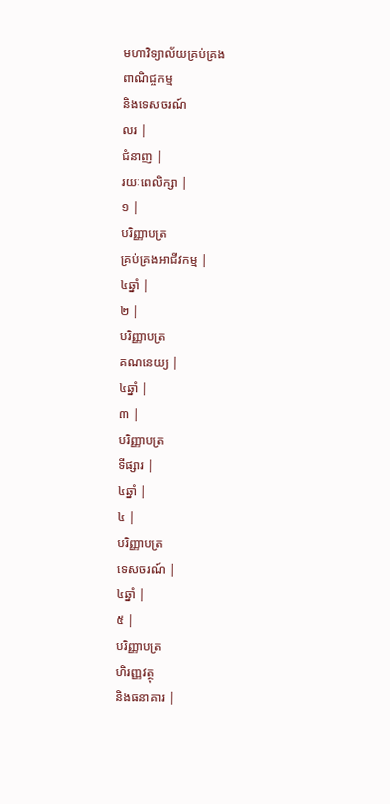មហាវិទ្យាល័យគ្រប់គ្រង
ពាណិជ្ចកម្ម
និងទេសចរណ៍
លរ |
ជំនាញ |
រយៈពេលិក្សា |
១ |
បរិញ្ញាបត្រ
គ្រប់គ្រងអាជីវកម្ម |
៤ឆ្នាំ |
២ |
បរិញ្ញាបត្រ
គណនេយ្យ |
៤ឆ្នាំ |
៣ |
បរិញ្ញាបត្រ
ទីផ្សារ |
៤ឆ្នាំ |
៤ |
បរិញ្ញាបត្រ
ទេសចរណ៍ |
៤ឆ្នាំ |
៥ |
បរិញ្ញាបត្រ
ហិរញ្ញវត្ថុ
និងធនាគារ |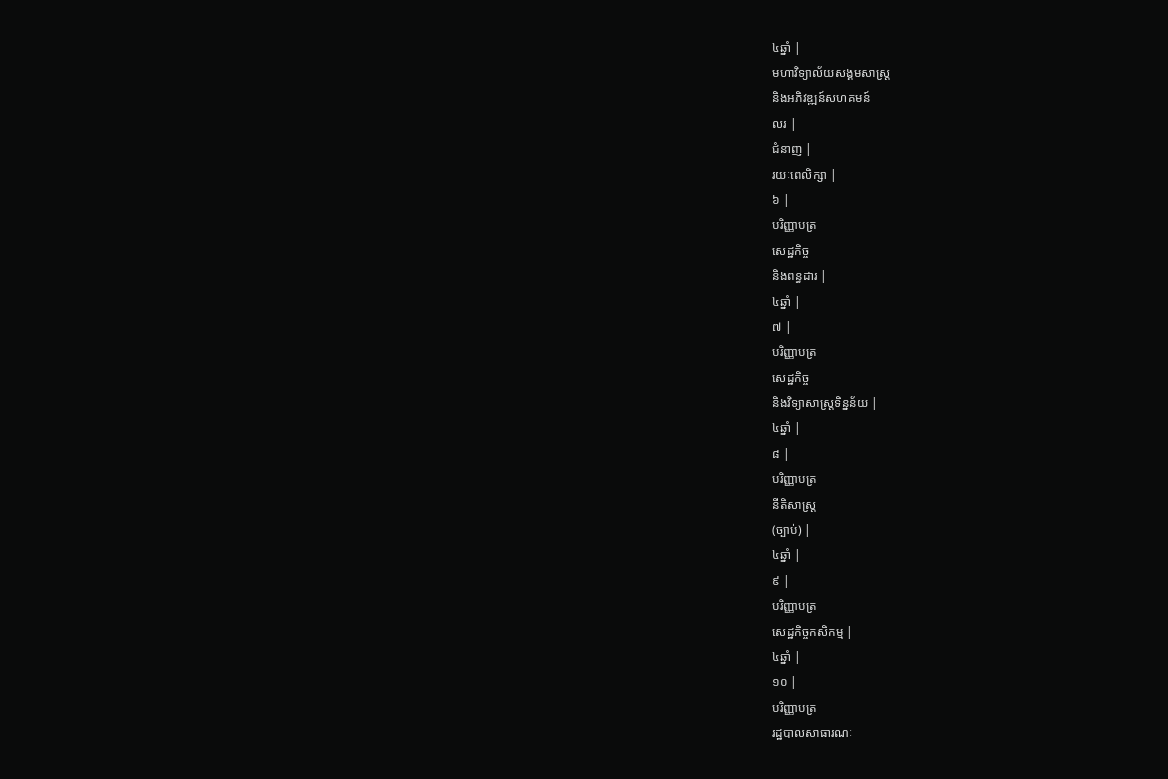៤ឆ្នាំ |
មហាវិទ្យាល័យសង្គមសាស្រ្ត
និងអភិវឌ្ឍន៍សហគមន៍
លរ |
ជំនាញ |
រយៈពេលិក្សា |
៦ |
បរិញ្ញាបត្រ
សេដ្ឋកិច្ច
និងពន្ធដារ |
៤ឆ្នាំ |
៧ |
បរិញ្ញាបត្រ
សេដ្ឋកិច្ច
និងវិទ្យាសាស្រ្តទិន្នន័យ |
៤ឆ្នាំ |
៨ |
បរិញ្ញាបត្រ
នីតិសាស្រ្ត
(ច្បាប់) |
៤ឆ្នាំ |
៩ |
បរិញ្ញាបត្រ
សេដ្ឋកិច្ចកសិកម្ម |
៤ឆ្នាំ |
១០ |
បរិញ្ញាបត្រ
រដ្ឋបាលសាធារណៈ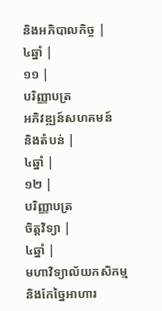និងអភិបាលកិច្ច |
៤ឆ្នាំ |
១១ |
បរិញ្ញាបត្រ
អភិវឌ្ឍន៍សហគមន៍
និងតំបន់ |
៤ឆ្នាំ |
១២ |
បរិញ្ញាបត្រ
ចិត្តវិទ្យា |
៤ឆ្នាំ |
មហាវិទ្យាល័យកសិកម្ម
និងកែច្នៃអាហារ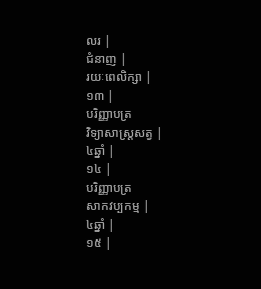លរ |
ជំនាញ |
រយៈពេលិក្សា |
១៣ |
បរិញ្ញាបត្រ
វិទ្យាសាស្រ្តសត្វ |
៤ឆ្នាំ |
១៤ |
បរិញ្ញាបត្រ
សាកវប្បកម្ម |
៤ឆ្នាំ |
១៥ |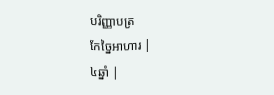បរិញ្ញាបត្រ
កែច្នៃអាហារ |
៤ឆ្នាំ |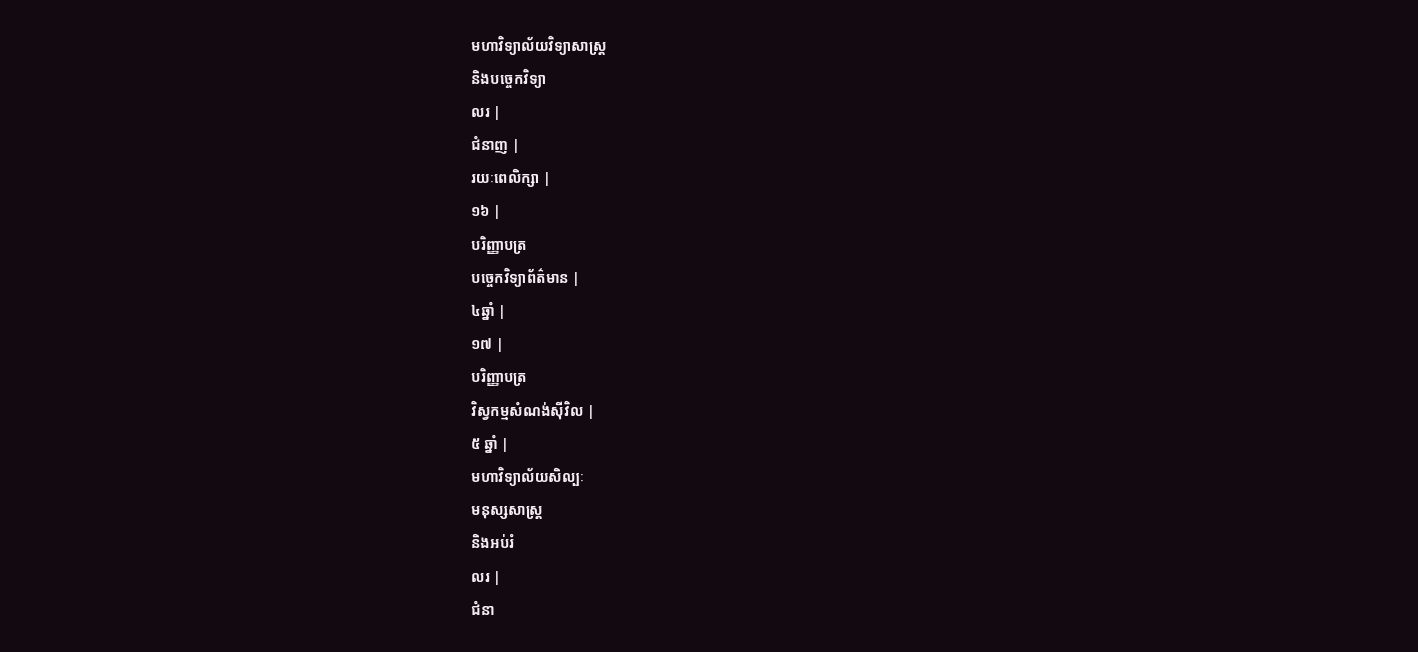មហាវិទ្យាល័យវិទ្យាសាស្រ្ត
និងបច្ចេកវិទ្យា
លរ |
ជំនាញ |
រយៈពេលិក្សា |
១៦ |
បរិញ្ញាបត្រ
បច្ចេកវិទ្យាព័ត៌មាន |
៤ឆ្នាំ |
១៧ |
បរិញ្ញាបត្រ
វិស្វកម្មសំណង់ស៊ីវិល |
៥ ឆ្នាំ |
មហាវិទ្យាល័យសិល្បៈ
មនុស្សសាស្រ្ត
និងអប់រំ
លរ |
ជំនា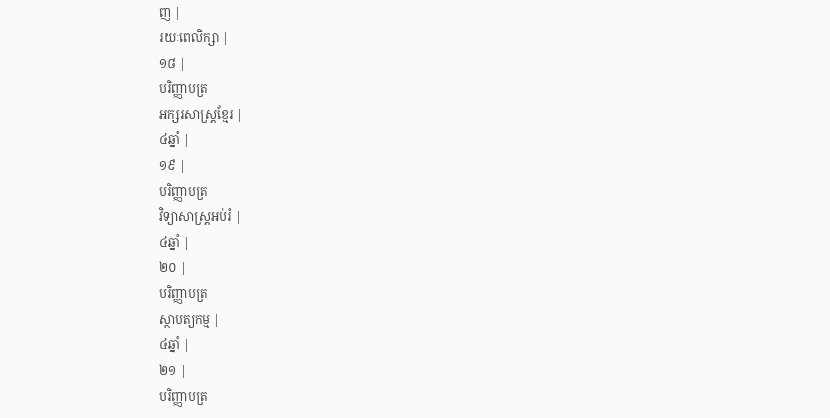ញ |
រយៈពេលិក្សា |
១៨ |
បរិញ្ញាបត្រ
អក្សរសាស្រ្តខ្មែរ |
៤ឆ្នាំ |
១៩ |
បរិញ្ញាបត្រ
វិទ្យាសាស្រ្តអប់រំ |
៤ឆ្នាំ |
២០ |
បរិញ្ញាបត្រ
ស្ថាបត្យកម្ម |
៤ឆ្នាំ |
២១ |
បរិញ្ញាបត្រ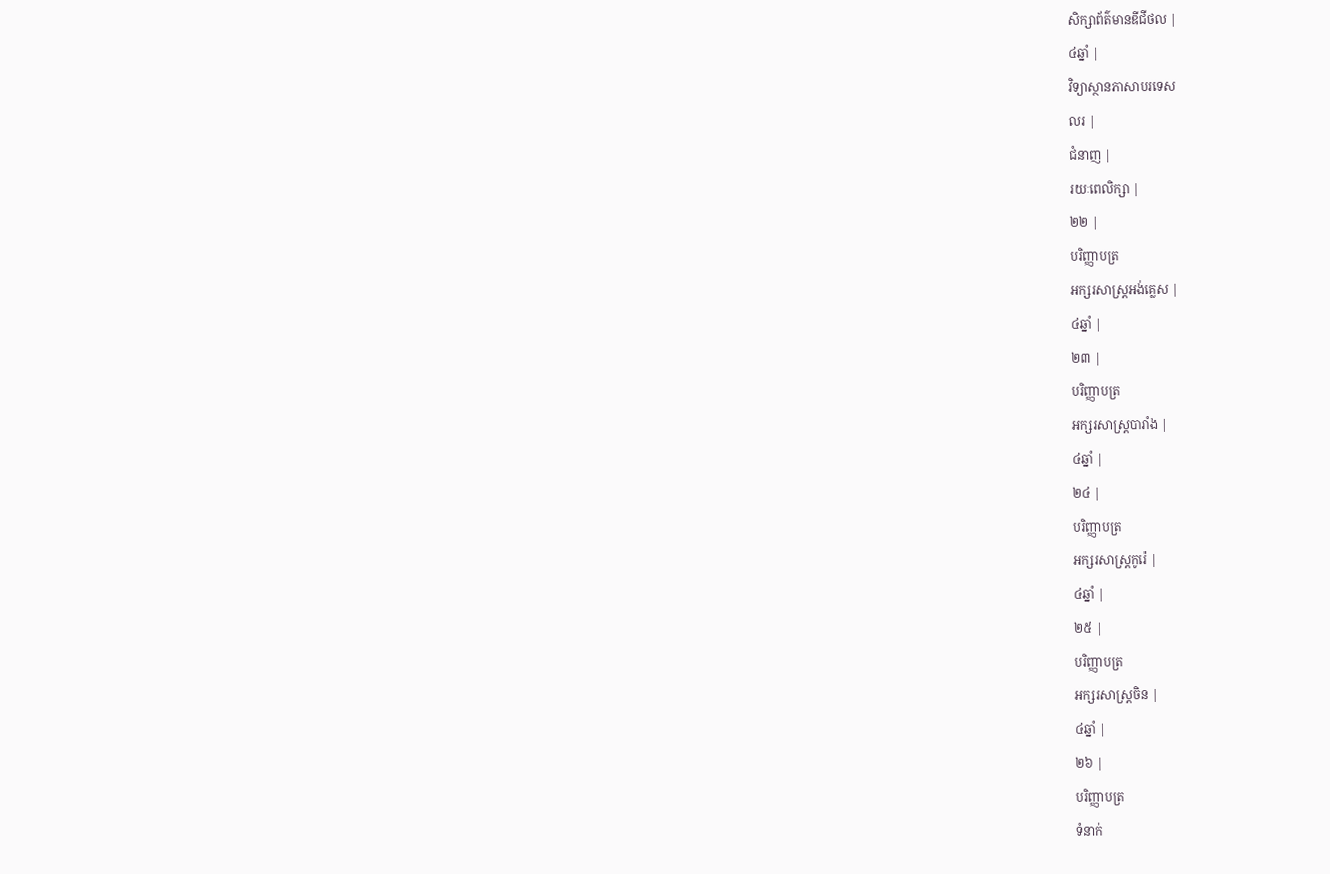សិក្សាព័ត៌មានឌីជីថល |
៤ឆ្នាំ |
វិទ្យាស្ថានភាសាបរទេស
លរ |
ជំនាញ |
រយៈពេលិក្សា |
២២ |
បរិញ្ញាបត្រ
អក្សរសាស្រ្តអង់គ្លេស |
៤ឆ្នាំ |
២៣ |
បរិញ្ញាបត្រ
អក្សរសាស្រ្តបារាំង |
៤ឆ្នាំ |
២៤ |
បរិញ្ញាបត្រ
អក្សរសាស្រ្តកូរ៉េ |
៤ឆ្នាំ |
២៥ |
បរិញ្ញាបត្រ
អក្សរសាស្រ្តចិន |
៤ឆ្នាំ |
២៦ |
បរិញ្ញាបត្រ
ទំនាក់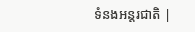ទំនងអន្តរជាតិ |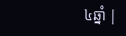៤ឆ្នាំ |